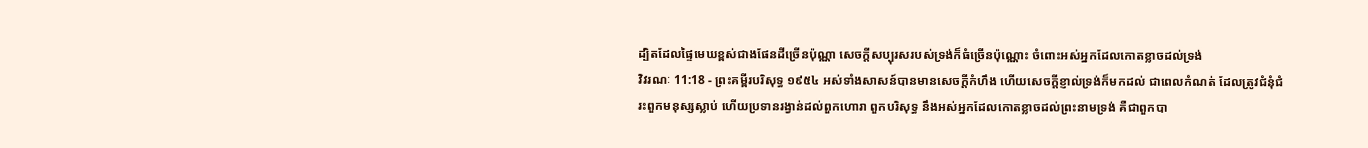ដ្បិតដែលផ្ទៃមេឃខ្ពស់ជាងផែនដីច្រើនប៉ុណ្ណា សេចក្ដីសប្បុរសរបស់ទ្រង់ក៏ធំច្រើនប៉ុណ្ណោះ ចំពោះអស់អ្នកដែលកោតខ្លាចដល់ទ្រង់
វិវរណៈ 11:18 - ព្រះគម្ពីរបរិសុទ្ធ ១៩៥៤ អស់ទាំងសាសន៍បានមានសេចក្ដីកំហឹង ហើយសេចក្ដីខ្ញាល់ទ្រង់ក៏មកដល់ ជាពេលកំណត់ ដែលត្រូវជំនុំជំរះពួកមនុស្សស្លាប់ ហើយប្រទានរង្វាន់ដល់ពួកហោរា ពួកបរិសុទ្ធ នឹងអស់អ្នកដែលកោតខ្លាចដល់ព្រះនាមទ្រង់ គឺជាពួកបា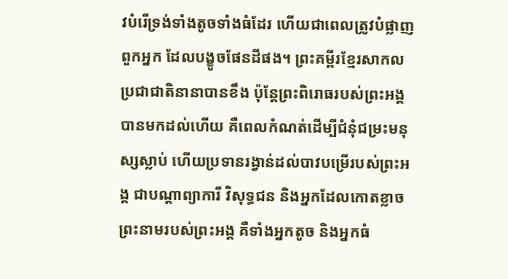វបំរើទ្រង់ទាំងតូចទាំងធំដែរ ហើយជាពេលត្រូវបំផ្លាញពួកអ្នក ដែលបង្ខូចផែនដីផង។ ព្រះគម្ពីរខ្មែរសាកល ប្រជាជាតិនានាបានខឹង ប៉ុន្តែព្រះពិរោធរបស់ព្រះអង្គបានមកដល់ហើយ គឺពេលកំណត់ដើម្បីជំនុំជម្រះមនុស្សស្លាប់ ហើយប្រទានរង្វាន់ដល់បាវបម្រើរបស់ព្រះអង្គ ជាបណ្ដាព្យាការី វិសុទ្ធជន និងអ្នកដែលកោតខ្លាចព្រះនាមរបស់ព្រះអង្គ គឺទាំងអ្នកតូច និងអ្នកធំ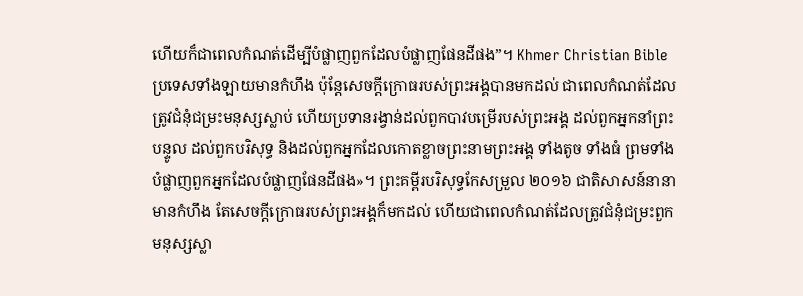ហើយក៏ជាពេលកំណត់ដើម្បីបំផ្លាញពួកដែលបំផ្លាញផែនដីផង”។ Khmer Christian Bible ប្រទេសទាំងឡាយមានកំហឹង ប៉ុន្ដែសេចក្ដីក្រោធរបស់ព្រះអង្គបានមកដល់ ជាពេលកំណត់ដែលត្រូវជំនុំជម្រះមនុស្សស្លាប់ ហើយប្រទានរង្វាន់ដល់ពួកបាវបម្រើរបស់ព្រះអង្គ ដល់ពួកអ្នកនាំព្រះបន្ទូល ដល់ពួកបរិសុទ្ធ និងដល់ពួកអ្នកដែលកោតខ្លាចព្រះនាមព្រះអង្គ ទាំងតូច ទាំងធំ ព្រមទាំងបំផ្លាញពួកអ្នកដែលបំផ្លាញផែនដីផង»។ ព្រះគម្ពីរបរិសុទ្ធកែសម្រួល ២០១៦ ជាតិសាសន៍នានាមានកំហឹង តែសេចក្តីក្រោធរបស់ព្រះអង្គក៏មកដល់ ហើយជាពេលកំណត់ដែលត្រូវជំនុំជម្រះពួកមនុស្សស្លា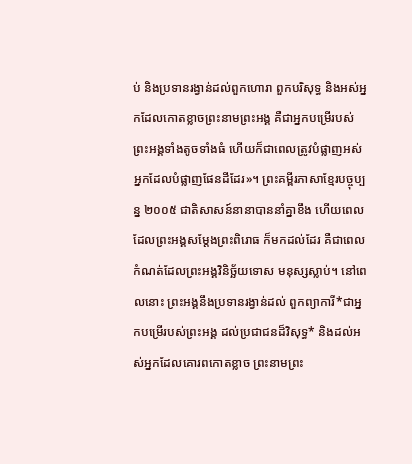ប់ និងប្រទានរង្វាន់ដល់ពួកហោរា ពួកបរិសុទ្ធ និងអស់អ្នកដែលកោតខ្លាចព្រះនាមព្រះអង្គ គឺជាអ្នកបម្រើរបស់ព្រះអង្គទាំងតូចទាំងធំ ហើយក៏ជាពេលត្រូវបំផ្លាញអស់អ្នកដែលបំផ្លាញផែនដីដែរ»។ ព្រះគម្ពីរភាសាខ្មែរបច្ចុប្បន្ន ២០០៥ ជាតិសាសន៍នានាបាននាំគ្នាខឹង ហើយពេលដែលព្រះអង្គសម្តែងព្រះពិរោធ ក៏មកដល់ដែរ គឺជាពេលកំណត់ដែលព្រះអង្គវិនិច្ឆ័យទោស មនុស្សស្លាប់។ នៅពេលនោះ ព្រះអង្គនឹងប្រទានរង្វាន់ដល់ ពួកព្យាការី*ជាអ្នកបម្រើរបស់ព្រះអង្គ ដល់ប្រជាជនដ៏វិសុទ្ធ* និងដល់អស់អ្នកដែលគោរពកោតខ្លាច ព្រះនាមព្រះ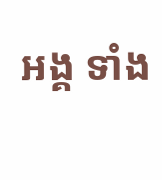អង្គ ទាំង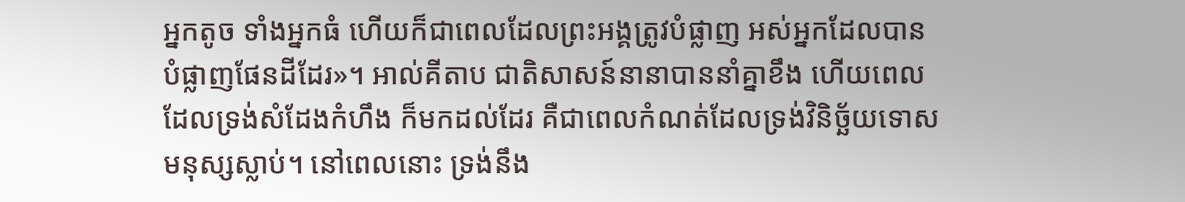អ្នកតូច ទាំងអ្នកធំ ហើយក៏ជាពេលដែលព្រះអង្គត្រូវបំផ្លាញ អស់អ្នកដែលបានបំផ្លាញផែនដីដែរ»។ អាល់គីតាប ជាតិសាសន៍នានាបាននាំគ្នាខឹង ហើយពេលដែលទ្រង់សំដែងកំហឹង ក៏មកដល់ដែរ គឺជាពេលកំណត់ដែលទ្រង់វិនិច្ឆ័យទោស មនុស្សស្លាប់។ នៅពេលនោះ ទ្រង់នឹង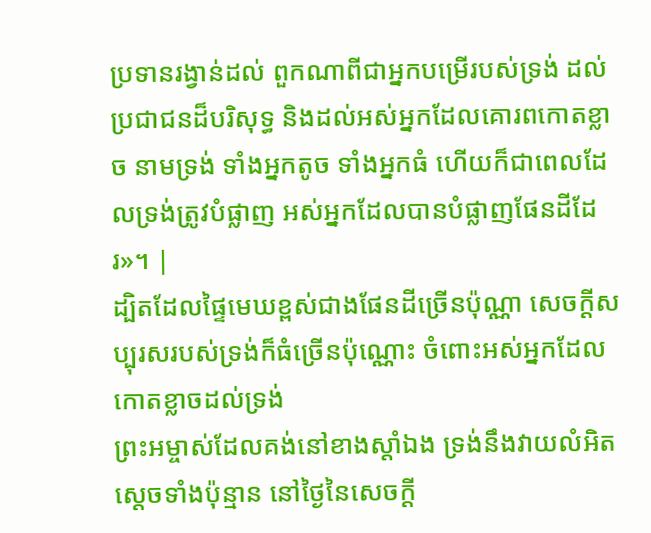ប្រទានរង្វាន់ដល់ ពួកណាពីជាអ្នកបម្រើរបស់ទ្រង់ ដល់ប្រជាជនដ៏បរិសុទ្ធ និងដល់អស់អ្នកដែលគោរពកោតខ្លាច នាមទ្រង់ ទាំងអ្នកតូច ទាំងអ្នកធំ ហើយក៏ជាពេលដែលទ្រង់ត្រូវបំផ្លាញ អស់អ្នកដែលបានបំផ្លាញផែនដីដែរ»។ |
ដ្បិតដែលផ្ទៃមេឃខ្ពស់ជាងផែនដីច្រើនប៉ុណ្ណា សេចក្ដីសប្បុរសរបស់ទ្រង់ក៏ធំច្រើនប៉ុណ្ណោះ ចំពោះអស់អ្នកដែលកោតខ្លាចដល់ទ្រង់
ព្រះអម្ចាស់ដែលគង់នៅខាងស្តាំឯង ទ្រង់នឹងវាយលំអិតស្តេចទាំងប៉ុន្មាន នៅថ្ងៃនៃសេចក្ដី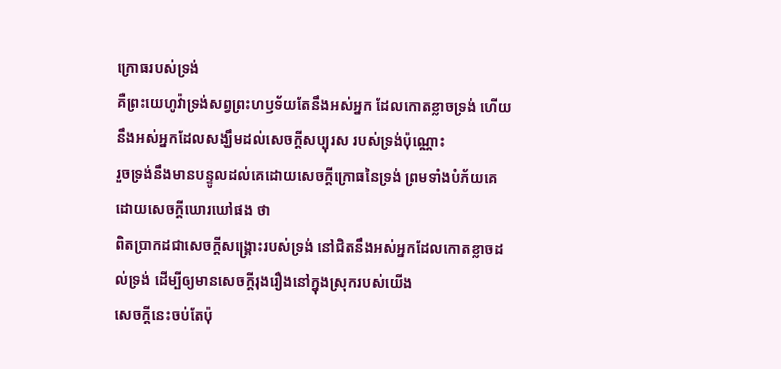ក្រោធរបស់ទ្រង់
គឺព្រះយេហូវ៉ាទ្រង់សព្វព្រះហឫទ័យតែនឹងអស់អ្នក ដែលកោតខ្លាចទ្រង់ ហើយនឹងអស់អ្នកដែលសង្ឃឹមដល់សេចក្ដីសប្បុរស របស់ទ្រង់ប៉ុណ្ណោះ
រួចទ្រង់នឹងមានបន្ទូលដល់គេដោយសេចក្ដីក្រោធនៃទ្រង់ ព្រមទាំងបំភ័យគេ ដោយសេចក្ដីឃោរឃៅផង ថា
ពិតប្រាកដជាសេចក្ដីសង្គ្រោះរបស់ទ្រង់ នៅជិតនឹងអស់អ្នកដែលកោតខ្លាចដល់ទ្រង់ ដើម្បីឲ្យមានសេចក្ដីរុងរឿងនៅក្នុងស្រុករបស់យើង
សេចក្ដីនេះចប់តែប៉ុ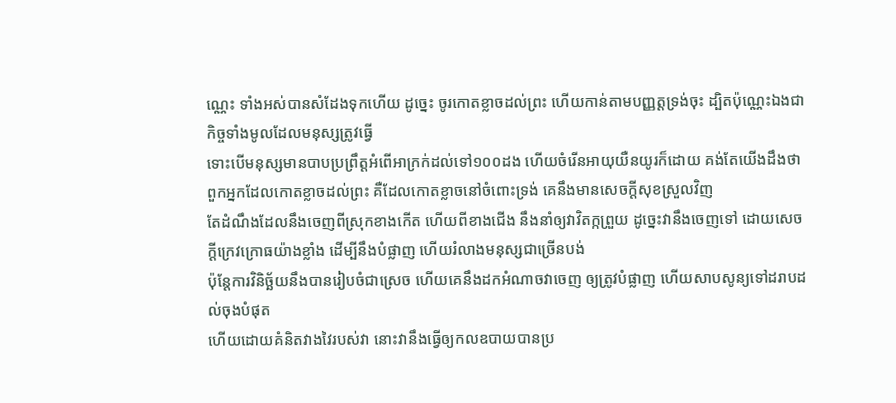ណ្ណេះ ទាំងអស់បានសំដែងទុកហើយ ដូច្នេះ ចូរកោតខ្លាចដល់ព្រះ ហើយកាន់តាមបញ្ញត្តទ្រង់ចុះ ដ្បិតប៉ុណ្ណេះឯងជាកិច្ចទាំងមូលដែលមនុស្សត្រូវធ្វើ
ទោះបើមនុស្សមានបាបប្រព្រឹត្តអំពើអាក្រក់ដល់ទៅ១០០ដង ហើយចំរើនអាយុយឺនយូរក៏ដោយ គង់តែយើងដឹងថា ពួកអ្នកដែលកោតខ្លាចដល់ព្រះ គឺដែលកោតខ្លាចនៅចំពោះទ្រង់ គេនឹងមានសេចក្ដីសុខស្រួលវិញ
តែដំណឹងដែលនឹងចេញពីស្រុកខាងកើត ហើយពីខាងជើង នឹងនាំឲ្យវាវិតក្កព្រួយ ដូច្នេះវានឹងចេញទៅ ដោយសេចក្ដីក្រេវក្រោធយ៉ាងខ្លាំង ដើម្បីនឹងបំផ្លាញ ហើយរំលាងមនុស្សជាច្រើនបង់
ប៉ុន្តែការវិនិច្ឆ័យនឹងបានរៀបចំជាស្រេច ហើយគេនឹងដកអំណាចវាចេញ ឲ្យត្រូវបំផ្លាញ ហើយសាបសូន្យទៅដរាបដល់ចុងបំផុត
ហើយដោយគំនិតវាងវៃរបស់វា នោះវានឹងធ្វើឲ្យកលឧបាយបានប្រ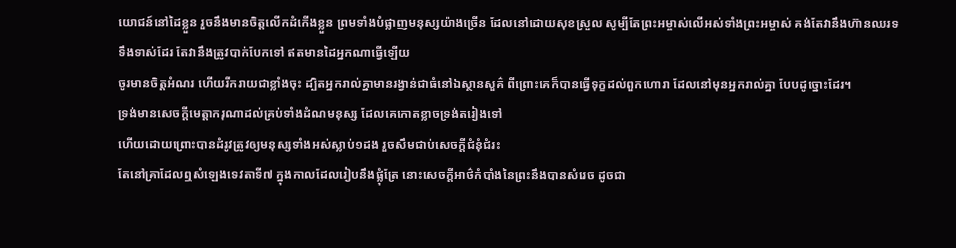យោជន៍នៅដៃខ្លួន រួចនឹងមានចិត្តលើកដំកើងខ្លួន ព្រមទាំងបំផ្លាញមនុស្សយ៉ាងច្រើន ដែលនៅដោយសុខស្រួល សូម្បីតែព្រះអម្ចាស់លើអស់ទាំងព្រះអម្ចាស់ គង់តែវានឹងហ៊ានឈរទទឹងទាស់ដែរ តែវានឹងត្រូវបាក់បែកទៅ ឥតមានដៃអ្នកណាធ្វើឡើយ
ចូរមានចិត្តអំណរ ហើយរីករាយជាខ្លាំងចុះ ដ្បិតអ្នករាល់គ្នាមានរង្វាន់ជាធំនៅឯស្ថានសួគ៌ ពីព្រោះគេក៏បានធ្វើទុក្ខដល់ពួកហោរា ដែលនៅមុនអ្នករាល់គ្នា បែបដូច្នោះដែរ។
ទ្រង់មានសេចក្ដីមេត្តាករុណាដល់គ្រប់ទាំងដំណមនុស្ស ដែលគេកោតខ្លាចទ្រង់តរៀងទៅ
ហើយដោយព្រោះបានដំរូវត្រូវឲ្យមនុស្សទាំងអស់ស្លាប់១ដង រួចសឹមជាប់សេចក្ដីជំនុំជំរះ
តែនៅគ្រាដែលឮសំឡេងទេវតាទី៧ ក្នុងកាលដែលរៀបនឹងផ្លុំត្រែ នោះសេចក្ដីអាថ៌កំបាំងនៃព្រះនឹងបានសំរេច ដូចជា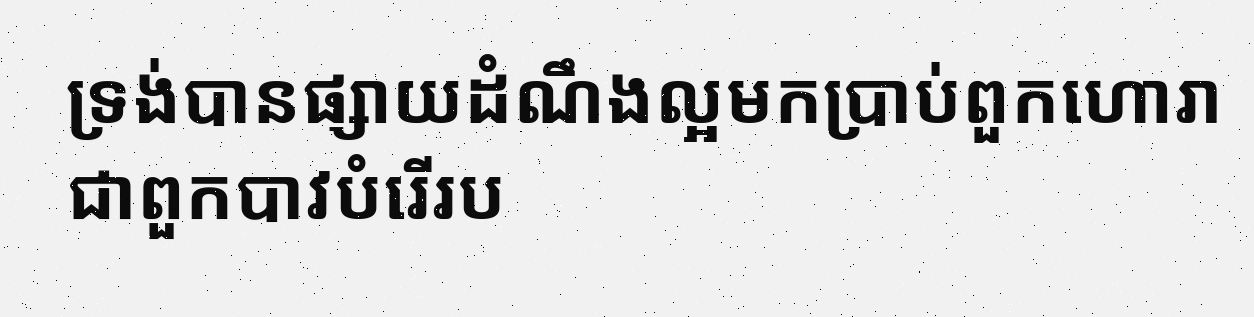ទ្រង់បានផ្សាយដំណឹងល្អមកប្រាប់ពួកហោរា ជាពួកបាវបំរើរប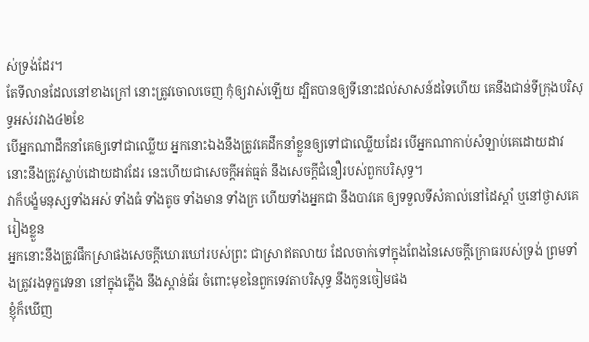ស់ទ្រង់ដែរ។
តែទីលានដែលនៅខាងក្រៅ នោះត្រូវចោលចេញ កុំឲ្យវាស់ឡើយ ដ្បិតបានឲ្យទីនោះដល់សាសន៍ដទៃហើយ គេនឹងជាន់ទីក្រុងបរិសុទ្ធអស់រវាង៤២ខែ
បើអ្នកណាដឹកនាំគេឲ្យទៅជាឈ្លើយ អ្នកនោះឯងនឹងត្រូវគេដឹកនាំខ្លួនឲ្យទៅជាឈ្លើយដែរ បើអ្នកណាកាប់សំឡាប់គេដោយដាវ នោះនឹងត្រូវស្លាប់ដោយដាវដែរ នេះហើយជាសេចក្ដីអត់ធ្មត់ នឹងសេចក្ដីជំនឿរបស់ពួកបរិសុទ្ធ។
វាក៏បង្ខំមនុស្សទាំងអស់ ទាំងធំ ទាំងតូច ទាំងមាន ទាំងក្រ ហើយទាំងអ្នកជា នឹងបាវគេ ឲ្យទទួលទីសំគាល់នៅដៃស្តាំ ឬនៅថ្ងាសគេរៀងខ្លួន
អ្នកនោះនឹងត្រូវផឹកស្រាផងសេចក្ដីឃោរឃៅរបស់ព្រះ ជាស្រាឥតលាយ ដែលចាក់ទៅក្នុងពែងនៃសេចក្ដីក្រោធរបស់ទ្រង់ ព្រមទាំងត្រូវរងទុក្ខវេទនា នៅក្នុងភ្លើង នឹងស្ពាន់ធ័រ ចំពោះមុខនៃពួកទេវតាបរិសុទ្ធ នឹងកូនចៀមផង
ខ្ញុំក៏ឃើញ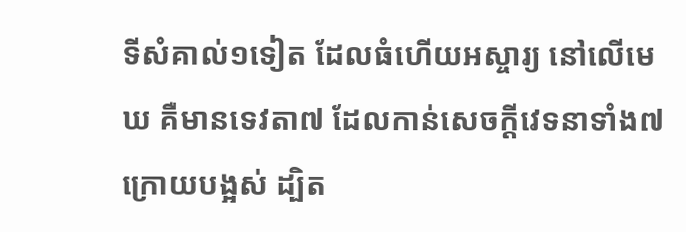ទីសំគាល់១ទៀត ដែលធំហើយអស្ចារ្យ នៅលើមេឃ គឺមានទេវតា៧ ដែលកាន់សេចក្ដីវេទនាទាំង៧ក្រោយបង្អស់ ដ្បិត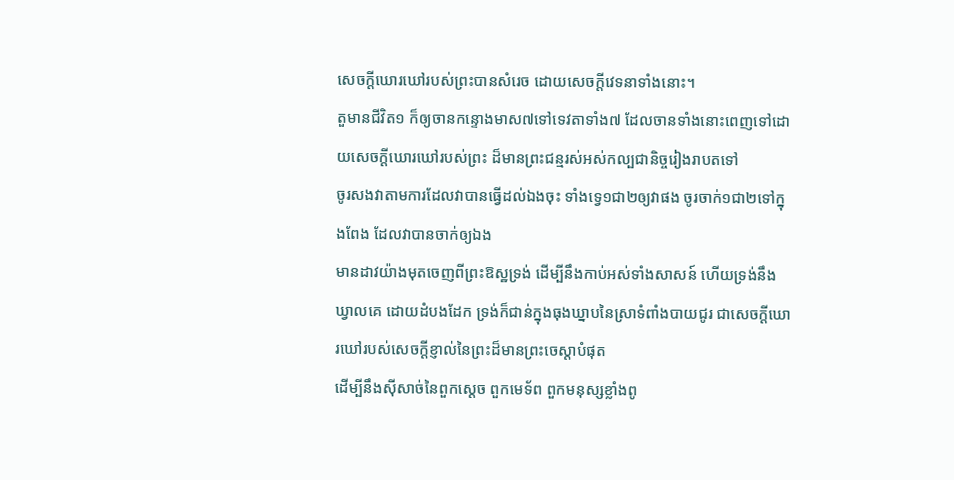សេចក្ដីឃោរឃៅរបស់ព្រះបានសំរេច ដោយសេចក្ដីវេទនាទាំងនោះ។
តួមានជីវិត១ ក៏ឲ្យចានកន្ទោងមាស៧ទៅទេវតាទាំង៧ ដែលចានទាំងនោះពេញទៅដោយសេចក្ដីឃោរឃៅរបស់ព្រះ ដ៏មានព្រះជន្មរស់អស់កល្បជានិច្ចរៀងរាបតទៅ
ចូរសងវាតាមការដែលវាបានធ្វើដល់ឯងចុះ ទាំងទ្វេ១ជា២ឲ្យវាផង ចូរចាក់១ជា២ទៅក្នុងពែង ដែលវាបានចាក់ឲ្យឯង
មានដាវយ៉ាងមុតចេញពីព្រះឱស្ឋទ្រង់ ដើម្បីនឹងកាប់អស់ទាំងសាសន៍ ហើយទ្រង់នឹងឃ្វាលគេ ដោយដំបងដែក ទ្រង់ក៏ជាន់ក្នុងធុងឃ្នាបនៃស្រាទំពាំងបាយជូរ ជាសេចក្ដីឃោរឃៅរបស់សេចក្ដីខ្ញាល់នៃព្រះដ៏មានព្រះចេស្តាបំផុត
ដើម្បីនឹងស៊ីសាច់នៃពួកស្តេច ពួកមេទ័ព ពួកមនុស្សខ្លាំងពូ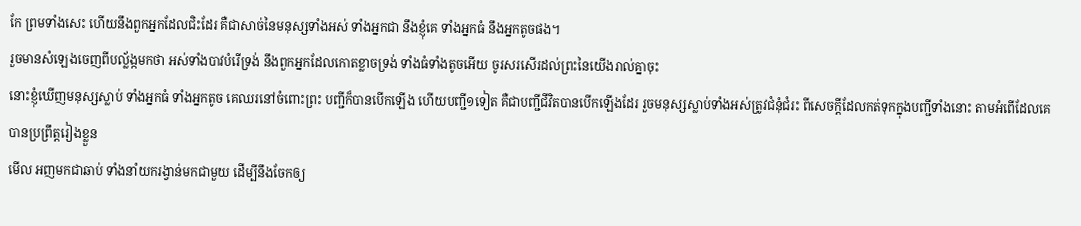កែ ព្រមទាំងសេះ ហើយនឹងពួកអ្នកដែលជិះដែរ គឺជាសាច់នៃមនុស្សទាំងអស់ ទាំងអ្នកជា នឹងខ្ញុំគេ ទាំងអ្នកធំ នឹងអ្នកតូចផង។
រួចមានសំឡេងចេញពីបល្ល័ង្កមកថា អស់ទាំងបាវបំរើទ្រង់ នឹងពួកអ្នកដែលកោតខ្លាចទ្រង់ ទាំងធំទាំងតូចអើយ ចូរសរសើរដល់ព្រះនៃយើងរាល់គ្នាចុះ
នោះខ្ញុំឃើញមនុស្សស្លាប់ ទាំងអ្នកធំ ទាំងអ្នកតូច គេឈរនៅចំពោះព្រះ បញ្ជីក៏បានបើកឡើង ហើយបញ្ជី១ទៀត គឺជាបញ្ជីជីវិតបានបើកឡើងដែរ រួចមនុស្សស្លាប់ទាំងអស់ត្រូវជំនុំជំរះ ពីសេចក្ដីដែលកត់ទុកក្នុងបញ្ជីទាំងនោះ តាមអំពើដែលគេបានប្រព្រឹត្តរៀងខ្លួន
មើល អញមកជាឆាប់ ទាំងនាំយករង្វាន់មកជាមួយ ដើម្បីនឹងចែកឲ្យ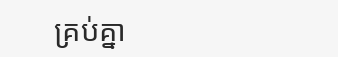គ្រប់គ្នា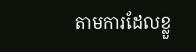តាមការដែលខ្លួ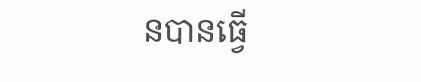នបានធ្វើ